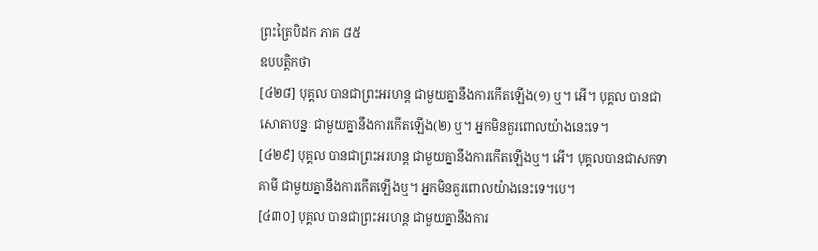ព្រះត្រៃបិដក ភាគ ៨៥
ឧបបត្តិកថា
[៤២៨] បុគ្គល បានជាព្រះអរហន្ត ជាមួយគ្នានឹងការកើតឡើង(១) ឬ។ អើ។ បុគ្គល បានជាសោតាបន្នៈ ជាមួយគ្នានឹងការកើតឡើង(២) ឬ។ អ្នកមិនគួរពោលយ៉ាងនេះទេ។
[៤២៩] បុគ្គល បានជាព្រះអរហន្ត ជាមួយគ្នានឹងការកើតឡើងឬ។ អើ។ បុគ្គលបានជាសកទាគាមី ជាមួយគ្នានឹងការកើតឡើងឬ។ អ្នកមិនគួរពោលយ៉ាងនេះទេ។បេ។
[៤៣០] បុគ្គល បានជាព្រះអរហន្ត ជាមួយគ្នានឹងការ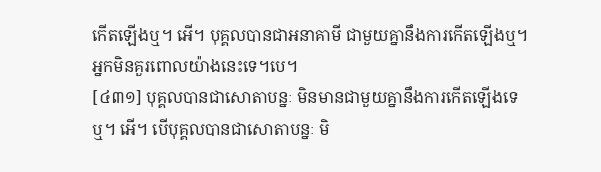កើតឡើងឬ។ អើ។ បុគ្គលបានជាអនាគាមី ជាមួយគ្នានឹងការកើតឡើងឬ។ អ្នកមិនគួរពោលយ៉ាងនេះទេ។បេ។
[៤៣១] បុគ្គលបានជាសោតាបន្នៈ មិនមានជាមួយគ្នានឹងការកើតឡើងទេឬ។ អើ។ បើបុគ្គលបានជាសោតាបន្នៈ មិ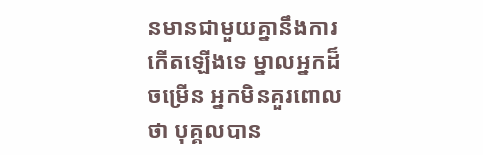នមានជាមួយគ្នានឹងការកើតឡើងទេ ម្នាលអ្នកដ៏ចម្រើន អ្នកមិនគួរពោលថា បុគ្គលបាន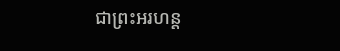ជាព្រះអរហន្ត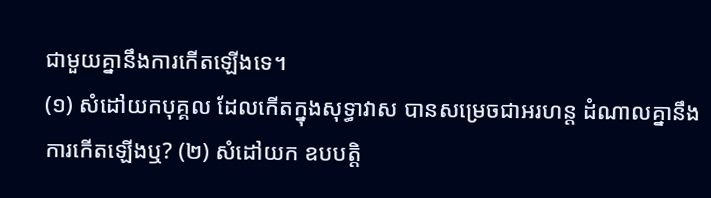ជាមួយគ្នានឹងការកើតឡើងទេ។
(១) សំដៅយកបុគ្គល ដែលកើតក្នុងសុទ្ធាវាស បានសម្រេចជាអរហន្ត ដំណាលគ្នានឹងការកើតឡើងឬ? (២) សំដៅយក ឧបបត្តិ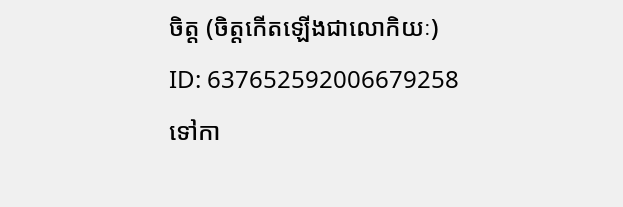ចិត្ត (ចិត្តកើតឡើងជាលោកិយៈ)
ID: 637652592006679258
ទៅកា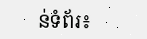ន់ទំព័រ៖